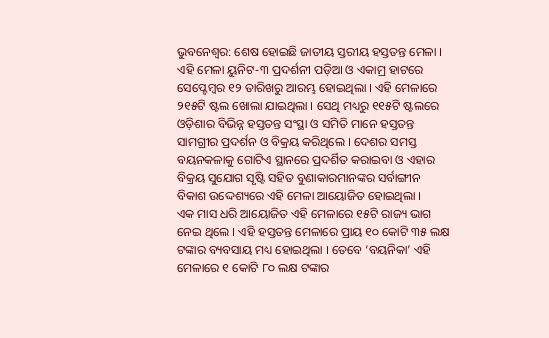ଭୁବନେଶ୍ବର: ଶେଷ ହୋଇଛି ଜାତୀୟ ସ୍ତରୀୟ ହସ୍ତତନ୍ତ ମେଳା । ଏହି ମେଳା ୟୁନିଟ-୩ ପ୍ରଦର୍ଶନୀ ପଡ଼ିଆ ଓ ଏକାମ୍ର ହାଟରେ ସେପ୍ଟେମ୍ବର ୧୨ ତାରିଖରୁ ଆରମ୍ଭ ହୋଇଥିଲା । ଏହି ମେଳାରେ ୨୧୫ଟି ଷ୍ଟଲ ଖୋଲା ଯାଇଥିଲା । ସେଥି ମଧ୍ୟରୁ ୧୧୫ଟି ଷ୍ଟଲରେ ଓଡ଼ିଶାର ବିଭିନ୍ନ ହସ୍ତତନ୍ତ ସଂସ୍ଥା ଓ ସମିତି ମାନେ ହସ୍ତତନ୍ତ ସାମଗ୍ରୀର ପ୍ରଦର୍ଶନ ଓ ବିକ୍ରୟ କରିଥିଲେ । ଦେଶର ସମସ୍ତ ବୟନକଳାକୁ ଗୋଟିଏ ସ୍ଥାନରେ ପ୍ରଦର୍ଶିତ କରାଇବା ଓ ଏହାର ବିକ୍ରୟ ସୁଯୋଗ ସୃଷ୍ଟି ସହିତ ବୁଣାକାରମାନଙ୍କର ସର୍ବାଙ୍ଗୀନ ବିକାଶ ଉଦ୍ଦେଶ୍ୟରେ ଏହି ମେଳା ଆୟୋଜିତ ହୋଇଥିଲା ।
ଏକ ମାସ ଧରି ଆୟୋଜିତ ଏହି ମେଳାରେ ୧୫ଟି ରାଜ୍ୟ ଭାଗ ନେଇ ଥିଲେ । ଏହି ହସ୍ତତନ୍ତ ମେଳାରେ ପ୍ରାୟ ୧୦ କୋଟି ୩୫ ଲକ୍ଷ ଟଙ୍କାର ବ୍ୟବସାୟ ମଧ୍ୟ ହୋଇଥିଲା । ତେବେ ‘ବୟନିକା’ ଏହି ମେଳାରେ ୧ କୋଟି ୮୦ ଲକ୍ଷ ଟଙ୍କାର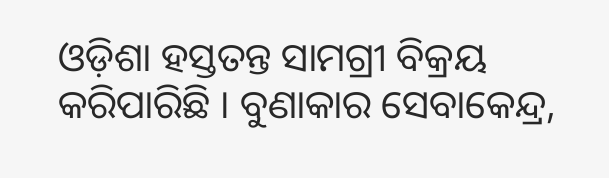ଓଡ଼ିଶା ହସ୍ତତନ୍ତ ସାମଗ୍ରୀ ବିକ୍ରୟ କରିପାରିଛି । ବୁଣାକାର ସେବାକେନ୍ଦ୍ର,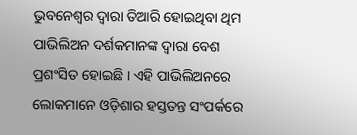ଭୁବନେଶ୍ବର ଦ୍ବାରା ତିଆରି ହୋଇଥିବା ଥିମ ପାଭିଲିଅନ ଦର୍ଶକମାନଙ୍କ ଦ୍ବାରା ବେଶ ପ୍ରଶଂସିତ ହୋଇଛି । ଏହି ପାଭିଲିଅନରେ ଲୋକମାନେ ଓଡ଼ିଶାର ହସ୍ତତନ୍ତ ସଂପର୍କରେ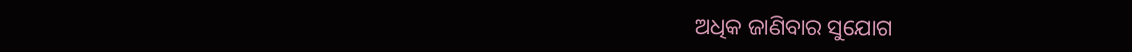ଅଧିକ ଜାଣିବାର ସୁଯୋଗ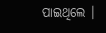ପାଇଥିଲେ ।